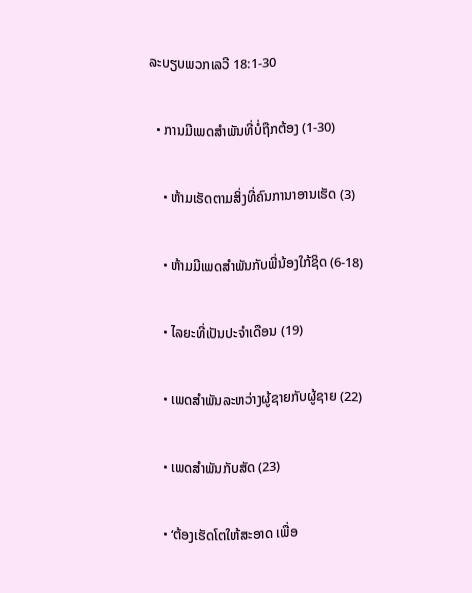ລະບຽບພວກເລວີ 18:1-30

  • ການມີເພດສຳພັນທີ່ບໍ່ຖືກຕ້ອງ (1-30)

    • ຫ້າມເຮັດຕາມສິ່ງທີ່ຄົນການາອານເຮັດ (3)

    • ຫ້າມມີເພດສຳພັນກັບພີ່ນ້ອງໃກ້ຊິດ (6-18)

    • ໄລຍະທີ່ເປັນປະຈຳເດືອນ (19)

    • ເພດສຳພັນລະຫວ່າງຜູ້ຊາຍກັບຜູ້ຊາຍ (22)

    • ເພດສຳພັນກັບສັດ (23)

    • ‘ຕ້ອງເຮັດໂຕໃຫ້ສະອາດ ເພື່ອ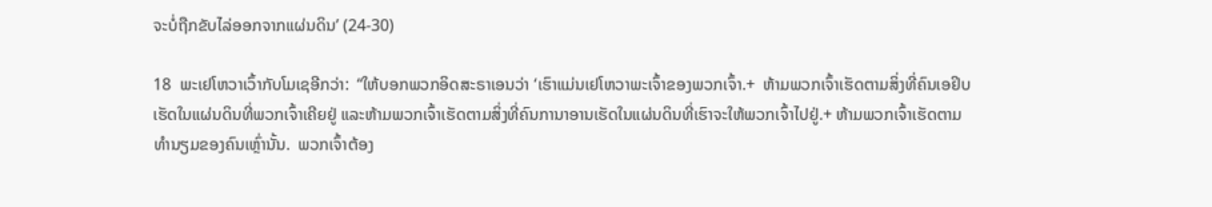ຈະບໍ່ຖືກຂັບໄລ່ອອກຈາກແຜ່ນດິນ’ (24-30)

18  ພະເຢໂຫວາເວົ້າກັບໂມເຊອີກວ່າ:  “ໃຫ້ບອກພວກອິດສະຣາເອນວ່າ ‘ເຮົາແມ່ນເຢໂຫວາພະເຈົ້າຂອງພວກເຈົ້າ.+  ຫ້າມພວກເຈົ້າເຮັດຕາມສິ່ງທີ່ຄົນເອຢິບເຮັດໃນແຜ່ນດິນທີ່ພວກເຈົ້າເຄີຍຢູ່ ແລະຫ້າມພວກເຈົ້າເຮັດຕາມສິ່ງທີ່ຄົນການາອານເຮັດໃນແຜ່ນດິນທີ່ເຮົາຈະໃຫ້ພວກເຈົ້າໄປຢູ່.+ ຫ້າມພວກເຈົ້າເຮັດຕາມທຳນຽມຂອງຄົນເຫຼົ່ານັ້ນ.  ພວກເຈົ້າຕ້ອງ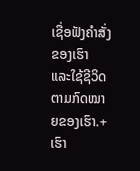ເຊື່ອຟັງຄຳສັ່ງຂອງເຮົາ ແລະໃຊ້ຊີວິດຕາມກົດໝາຍຂອງເຮົາ.+ ເຮົາ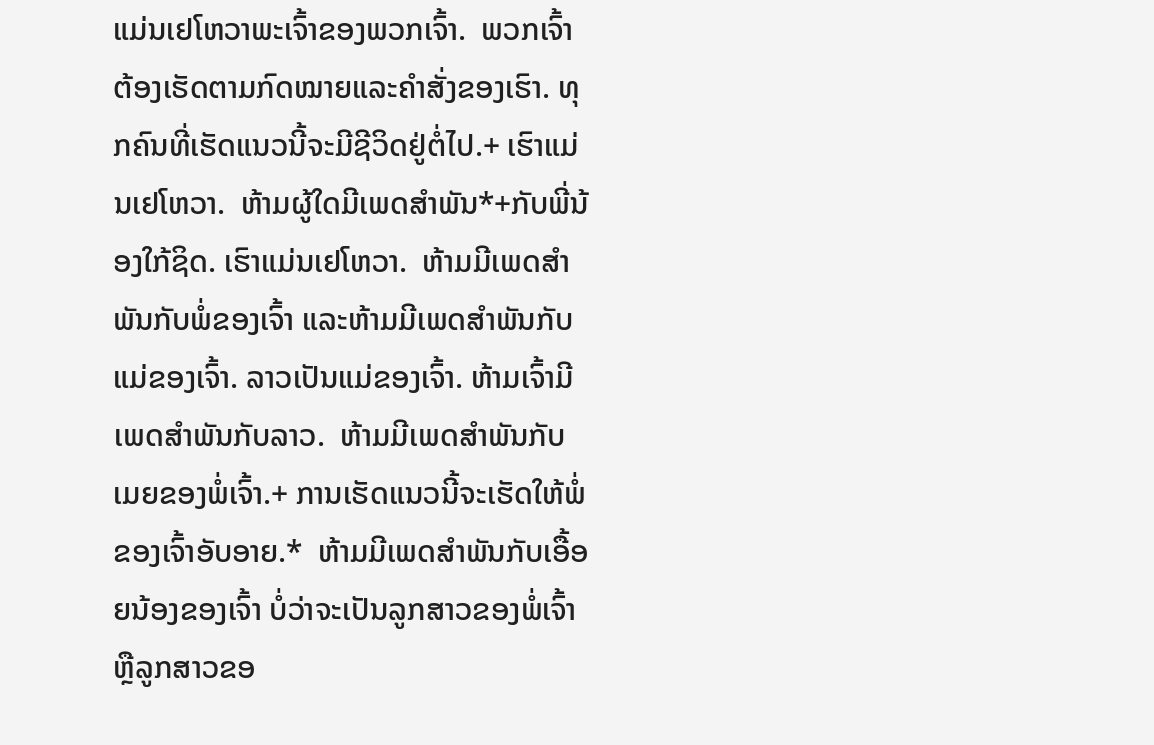ແມ່ນເຢໂຫວາພະເຈົ້າຂອງພວກເຈົ້າ.  ພວກເຈົ້າຕ້ອງເຮັດຕາມກົດໝາຍແລະຄຳສັ່ງຂອງເຮົາ. ທຸກຄົນທີ່ເຮັດແນວນີ້ຈະມີຊີວິດຢູ່ຕໍ່ໄປ.+ ເຮົາແມ່ນເຢໂຫວາ.  ຫ້າມຜູ້ໃດມີເພດສຳພັນ*+ກັບພີ່ນ້ອງໃກ້ຊິດ. ເຮົາແມ່ນເຢໂຫວາ.  ຫ້າມມີເພດສຳພັນກັບພໍ່ຂອງເຈົ້າ ແລະຫ້າມມີເພດສຳພັນກັບແມ່ຂອງເຈົ້າ. ລາວເປັນແມ່ຂອງເຈົ້າ. ຫ້າມເຈົ້າມີເພດສຳພັນກັບລາວ.  ຫ້າມມີເພດສຳພັນກັບເມຍຂອງພໍ່ເຈົ້າ.+ ການເຮັດແນວນີ້ຈະເຮັດໃຫ້ພໍ່ຂອງເຈົ້າອັບອາຍ.*  ຫ້າມມີເພດສຳພັນກັບເອື້ອຍນ້ອງຂອງເຈົ້າ ບໍ່ວ່າຈະເປັນລູກສາວຂອງພໍ່ເຈົ້າ ຫຼືລູກສາວຂອ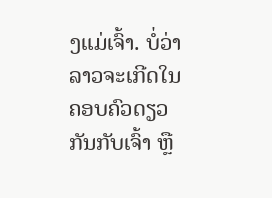ງແມ່ເຈົ້າ. ບໍ່ວ່າລາວຈະເກີດໃນຄອບຄົວດຽວກັນກັບເຈົ້າ ຫຼື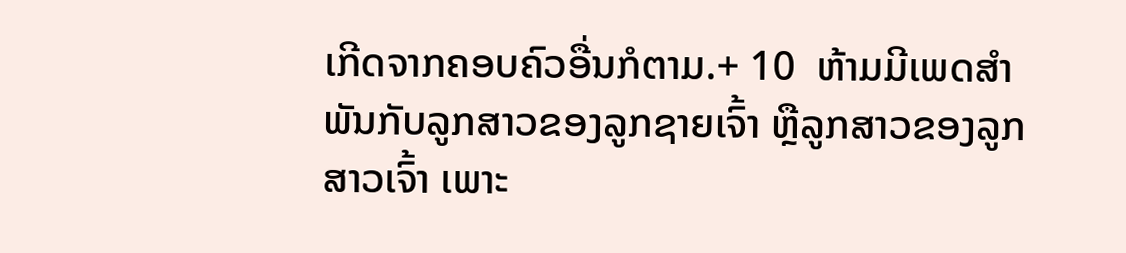ເກີດຈາກຄອບຄົວອື່ນກໍຕາມ.+ 10  ຫ້າມມີເພດສຳພັນກັບລູກສາວຂອງລູກຊາຍເຈົ້າ ຫຼືລູກສາວຂອງລູກສາວເຈົ້າ ເພາະ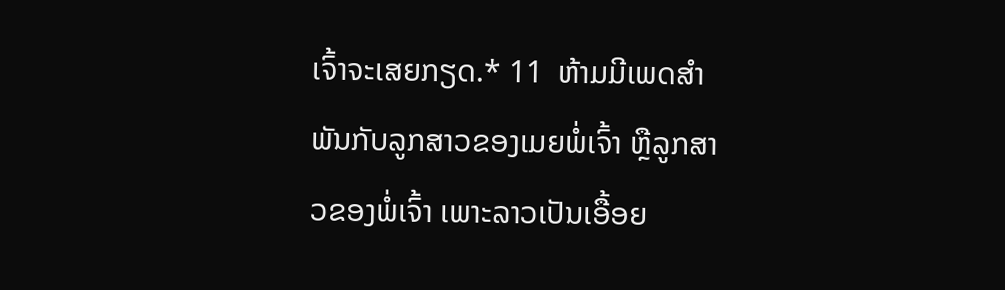ເຈົ້າຈະເສຍກຽດ.* 11  ຫ້າມມີເພດສຳພັນກັບລູກສາວຂອງເມຍພໍ່ເຈົ້າ ຫຼືລູກສາວຂອງພໍ່ເຈົ້າ ເພາະລາວເປັນເອື້ອຍ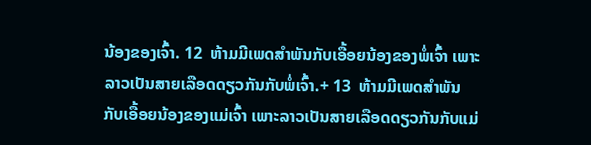ນ້ອງຂອງເຈົ້າ. 12  ຫ້າມມີເພດສຳພັນກັບເອື້ອຍນ້ອງຂອງພໍ່ເຈົ້າ ເພາະລາວເປັນສາຍເລືອດດຽວກັນກັບພໍ່ເຈົ້າ.+ 13  ຫ້າມມີເພດສຳພັນກັບເອື້ອຍນ້ອງຂອງແມ່ເຈົ້າ ເພາະລາວເປັນສາຍເລືອດດຽວກັນກັບແມ່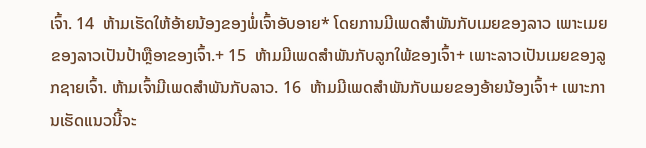ເຈົ້າ. 14  ຫ້າມເຮັດໃຫ້ອ້າຍນ້ອງຂອງພໍ່ເຈົ້າອັບອາຍ* ໂດຍການມີເພດສຳພັນກັບເມຍຂອງລາວ ເພາະເມຍຂອງລາວເປັນປ້າຫຼືອາຂອງເຈົ້າ.+ 15  ຫ້າມມີເພດສຳພັນກັບລູກໃພ້ຂອງເຈົ້າ+ ເພາະລາວເປັນເມຍຂອງລູກຊາຍເຈົ້າ. ຫ້າມເຈົ້າມີເພດສຳພັນກັບລາວ. 16  ຫ້າມມີເພດສຳພັນກັບເມຍຂອງອ້າຍນ້ອງເຈົ້າ+ ເພາະການເຮັດແນວນີ້ຈະ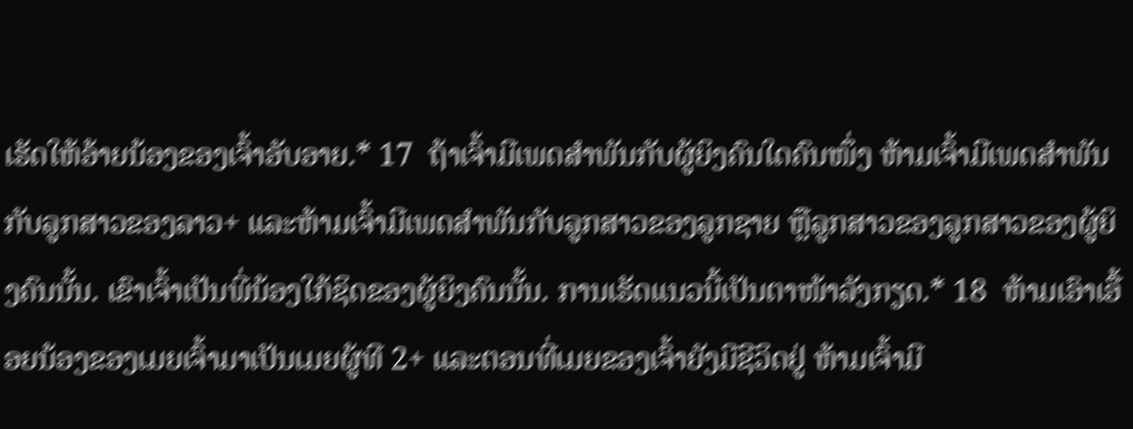ເຮັດໃຫ້ອ້າຍນ້ອງຂອງເຈົ້າອັບອາຍ.* 17  ຖ້າເຈົ້າມີເພດສຳພັນກັບຜູ້ຍິງຄົນໃດຄົນໜຶ່ງ ຫ້າມເຈົ້າມີເພດສຳພັນກັບລູກສາວຂອງລາວ+ ແລະຫ້າມເຈົ້າມີເພດສຳພັນກັບລູກສາວຂອງລູກຊາຍ ຫຼືລູກສາວຂອງລູກສາວຂອງຜູ້ຍິງຄົນນັ້ນ. ເຂົາເຈົ້າເປັນພີ່ນ້ອງໃກ້ຊິດຂອງຜູ້ຍິງຄົນນັ້ນ. ການເຮັດແນວນີ້ເປັນຕາໜ້າລັງກຽດ.* 18  ຫ້າມເອົາເອື້ອຍນ້ອງຂອງເມຍເຈົ້າມາເປັນເມຍຜູ້ທີ 2+ ແລະຕອນທີ່ເມຍຂອງເຈົ້າຍັງມີຊີວິດຢູ່ ຫ້າມເຈົ້າມີ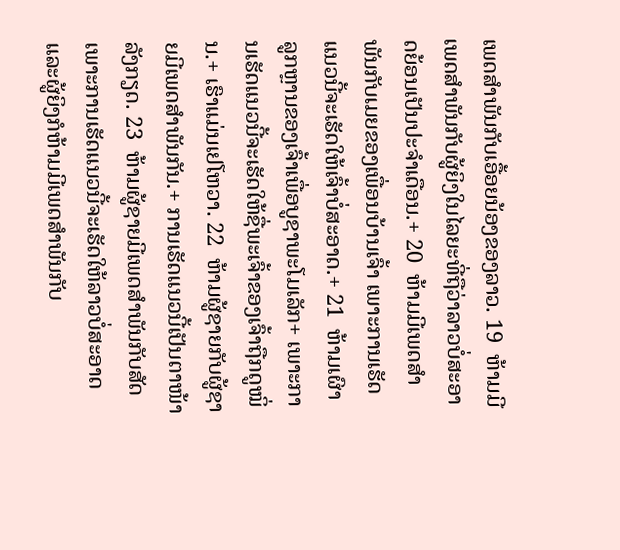ເພດສຳພັນກັບເອື້ອຍນ້ອງຂອງລາວ. 19  ຫ້າມມີເພດສຳພັນກັບຜູ້ຍິງໃນໄລຍະທີ່ຖືວ່າລາວບໍ່ສະອາດຍ້ອນເປັນປະຈຳເດືອນ.+ 20  ຫ້າມມີເພດສຳພັນກັບເມຍຂອງເພື່ອນບ້ານເຈົ້າ ເພາະການເຮັດແນວນີ້ຈະເຮັດໃຫ້ເຈົ້າບໍ່ສະອາດ.+ 21  ຫ້າມເຜົາລູກຫຼານຂອງເຈົ້າເພື່ອບູຊາພະໂມເລັກ+ ເພາະການເຮັດແນວນີ້ຈະເຮັດໃຫ້ຊື່ພະເຈົ້າຂອງເຈົ້າຖືກດູໝິ່ນ.+ ເຮົາແມ່ນເຢໂຫວາ. 22  ຫ້າມຜູ້ຊາຍກັບຜູ້ຊາຍມີເພດສຳພັນກັນ.+ ການເຮັດແນວນີ້ເປັນຕາໜ້າລັງກຽດ. 23  ຫ້າມຜູ້ຊາຍມີເພດສຳພັນກັບສັດ ເພາະການເຮັດແນວນີ້ຈະເຮັດໃຫ້ລາວບໍ່ສະອາດ ແລະຜູ້ຍິງກໍຫ້າມມີເພດສຳພັນກັບ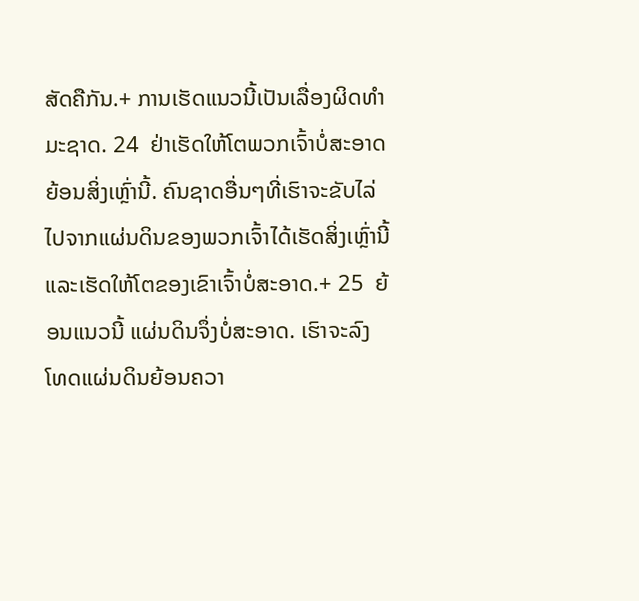ສັດຄືກັນ.+ ການເຮັດແນວນີ້ເປັນເລື່ອງຜິດທຳມະຊາດ. 24  ຢ່າເຮັດໃຫ້ໂຕພວກເຈົ້າບໍ່ສະອາດຍ້ອນສິ່ງເຫຼົ່ານີ້. ຄົນຊາດອື່ນໆທີ່ເຮົາຈະຂັບໄລ່ໄປຈາກແຜ່ນດິນຂອງພວກເຈົ້າໄດ້ເຮັດສິ່ງເຫຼົ່ານີ້ ແລະເຮັດໃຫ້ໂຕຂອງເຂົາເຈົ້າບໍ່ສະອາດ.+ 25  ຍ້ອນແນວນີ້ ແຜ່ນດິນຈຶ່ງບໍ່ສະອາດ. ເຮົາຈະລົງໂທດແຜ່ນດິນຍ້ອນຄວາ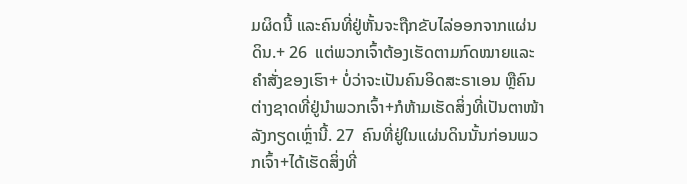ມຜິດນີ້ ແລະຄົນທີ່ຢູ່ຫັ້ນຈະຖືກຂັບໄລ່ອອກຈາກແຜ່ນດິນ.+ 26  ແຕ່ພວກເຈົ້າຕ້ອງເຮັດຕາມກົດໝາຍແລະຄຳສັ່ງຂອງເຮົາ+ ບໍ່ວ່າຈະເປັນຄົນອິດສະຣາເອນ ຫຼືຄົນຕ່າງຊາດທີ່ຢູ່ນຳພວກເຈົ້າ+ກໍຫ້າມເຮັດສິ່ງທີ່ເປັນຕາໜ້າລັງກຽດເຫຼົ່ານີ້. 27  ຄົນທີ່ຢູ່ໃນແຜ່ນດິນນັ້ນກ່ອນພວກເຈົ້າ+ໄດ້ເຮັດສິ່ງທີ່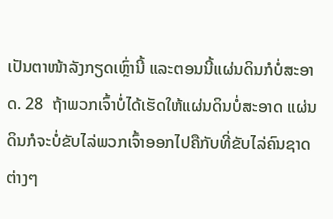ເປັນຕາໜ້າລັງກຽດເຫຼົ່ານີ້ ແລະຕອນນີ້ແຜ່ນດິນກໍບໍ່ສະອາດ. 28  ຖ້າພວກເຈົ້າບໍ່ໄດ້ເຮັດໃຫ້ແຜ່ນດິນບໍ່ສະອາດ ແຜ່ນດິນກໍຈະບໍ່ຂັບໄລ່ພວກເຈົ້າອອກໄປຄືກັບທີ່ຂັບໄລ່ຄົນຊາດຕ່າງໆ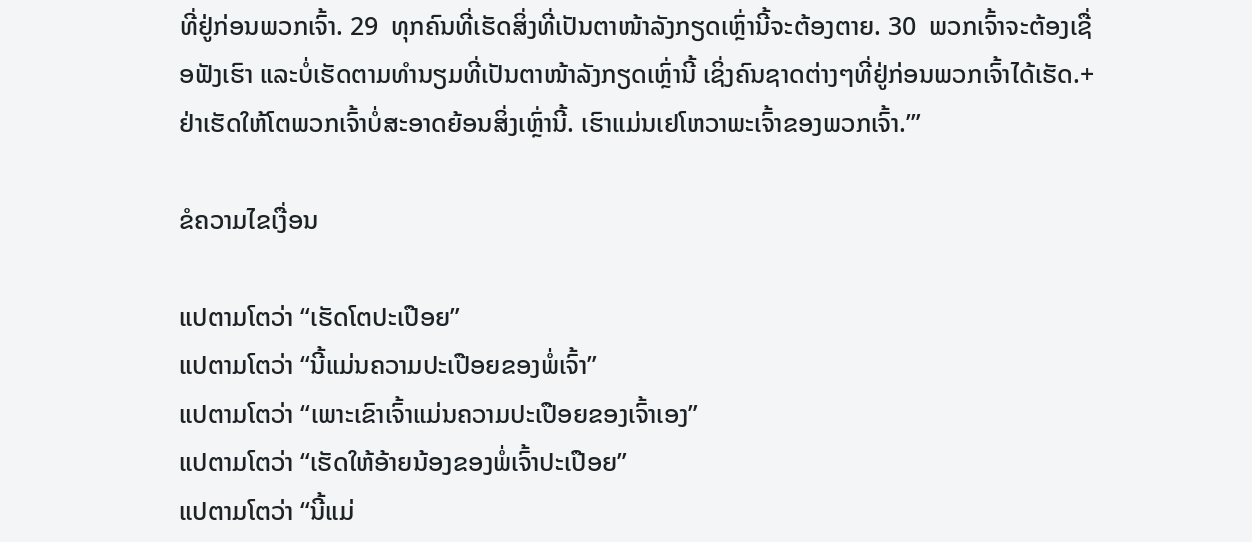ທີ່ຢູ່ກ່ອນພວກເຈົ້າ. 29  ທຸກຄົນທີ່ເຮັດສິ່ງທີ່ເປັນຕາໜ້າລັງກຽດເຫຼົ່ານີ້ຈະຕ້ອງຕາຍ. 30  ພວກເຈົ້າຈະຕ້ອງເຊື່ອຟັງເຮົາ ແລະບໍ່ເຮັດຕາມທຳນຽມທີ່ເປັນຕາໜ້າລັງກຽດເຫຼົ່ານີ້ ເຊິ່ງຄົນຊາດຕ່າງໆທີ່ຢູ່ກ່ອນພວກເຈົ້າໄດ້ເຮັດ.+ ຢ່າເຮັດໃຫ້ໂຕພວກເຈົ້າບໍ່ສະອາດຍ້ອນສິ່ງເຫຼົ່ານີ້. ເຮົາແມ່ນເຢໂຫວາພະເຈົ້າຂອງພວກເຈົ້າ.’”

ຂໍຄວາມໄຂເງື່ອນ

ແປຕາມໂຕວ່າ “ເຮັດໂຕປະເປືອຍ”
ແປຕາມໂຕວ່າ “ນີ້ແມ່ນຄວາມປະເປືອຍຂອງພໍ່ເຈົ້າ”
ແປຕາມໂຕວ່າ “ເພາະເຂົາເຈົ້າແມ່ນຄວາມປະເປືອຍຂອງເຈົ້າເອງ”
ແປຕາມໂຕວ່າ “ເຮັດໃຫ້ອ້າຍນ້ອງຂອງພໍ່ເຈົ້າປະເປືອຍ”
ແປຕາມໂຕວ່າ “ນີ້ແມ່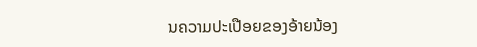ນຄວາມປະເປືອຍຂອງອ້າຍນ້ອງ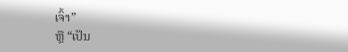ເຈົ້າ”
ຫຼື “ເປັນ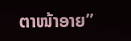ຕາໜ້າອາຍ”